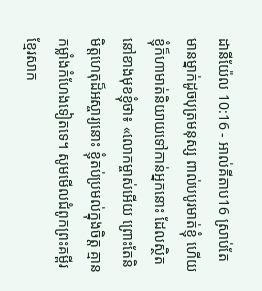ដានីយ៉ែល 10:16 - អាល់គីតាប16 ស្រាប់តែមានម្នាក់ដូចបុត្រមនុស្ស ពាល់បបូរមាត់ខ្ញុំ ហើយខ្ញុំក៏ហាមាត់និយាយទៅកាន់អ្នកនោះ ដែលស្ថិតនៅខាងមុខខ្ញុំថា៖ «លោកម្ចាស់អើយ ព្រោះតែនិមិត្តហេតុដ៏អស្ចារ្យនោះ ខ្ញុំតប់ប្រមល់ក្នុងចិត្ត គ្មានកម្លាំងកំហែងទៀតទេ។ សូមមើលជំពូកព្រះគម្ពីរខ្មែរសាក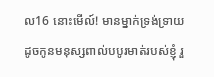ល16 នោះមើល៍! មានម្នាក់ទ្រង់ទ្រាយដូចកូនមនុស្សពាល់បបូរមាត់របស់ខ្ញុំ រួ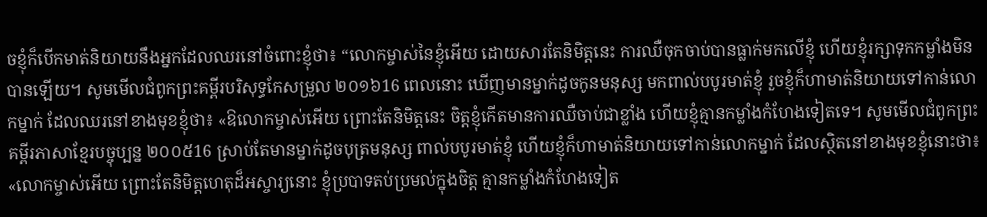ចខ្ញុំក៏បើកមាត់និយាយនឹងអ្នកដែលឈរនៅចំពោះខ្ញុំថា៖ “លោកម្ចាស់នៃខ្ញុំអើយ ដោយសារតែនិមិត្តនេះ ការឈឺចុកចាប់បានធ្លាក់មកលើខ្ញុំ ហើយខ្ញុំរក្សាទុកកម្លាំងមិនបានឡើយ។ សូមមើលជំពូកព្រះគម្ពីរបរិសុទ្ធកែសម្រួល ២០១៦16 ពេលនោះ ឃើញមានម្នាក់ដូចកូនមនុស្ស មកពាល់បបូរមាត់ខ្ញុំ រួចខ្ញុំក៏ហាមាត់និយាយទៅកាន់លោកម្នាក់ ដែលឈរនៅខាងមុខខ្ញុំថា៖ «ឱលោកម្ចាស់អើយ ព្រោះតែនិមិត្តនេះ ចិត្តខ្ញុំកើតមានការឈឺចាប់ជាខ្លាំង ហើយខ្ញុំគ្មានកម្លាំងកំហែងទៀតទេ។ សូមមើលជំពូកព្រះគម្ពីរភាសាខ្មែរបច្ចុប្បន្ន ២០០៥16 ស្រាប់តែមានម្នាក់ដូចបុត្រមនុស្ស ពាល់បបូរមាត់ខ្ញុំ ហើយខ្ញុំក៏ហាមាត់និយាយទៅកាន់លោកម្នាក់ ដែលស្ថិតនៅខាងមុខខ្ញុំនោះថា៖ «លោកម្ចាស់អើយ ព្រោះតែនិមិត្តហេតុដ៏អស្ចារ្យនោះ ខ្ញុំប្របាទតប់ប្រមល់ក្នុងចិត្ត គ្មានកម្លាំងកំហែងទៀត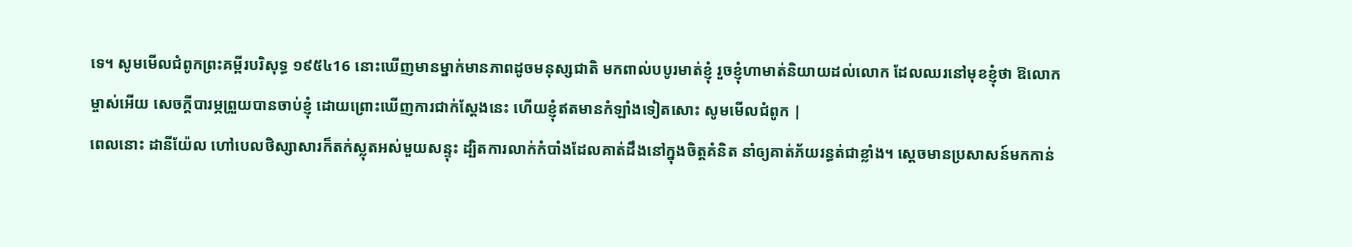ទេ។ សូមមើលជំពូកព្រះគម្ពីរបរិសុទ្ធ ១៩៥៤16 នោះឃើញមានម្នាក់មានភាពដូចមនុស្សជាតិ មកពាល់បបូរមាត់ខ្ញុំ រួចខ្ញុំហាមាត់និយាយដល់លោក ដែលឈរនៅមុខខ្ញុំថា ឱលោកម្ចាស់អើយ សេចក្ដីបារម្ភព្រួយបានចាប់ខ្ញុំ ដោយព្រោះឃើញការជាក់ស្តែងនេះ ហើយខ្ញុំឥតមានកំឡាំងទៀតសោះ សូមមើលជំពូក |
ពេលនោះ ដានីយ៉ែល ហៅបេលថិស្សាសារក៏តក់ស្លុតអស់មួយសន្ទុះ ដ្បិតការលាក់កំបាំងដែលគាត់ដឹងនៅក្នុងចិត្តគំនិត នាំឲ្យគាត់ភ័យរន្ធត់ជាខ្លាំង។ ស្តេចមានប្រសាសន៍មកកាន់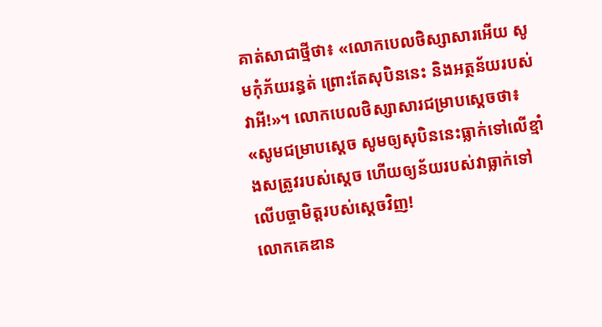គាត់សាជាថ្មីថា៖ «លោកបេលថិស្សាសារអើយ សូមកុំភ័យរន្ធត់ ព្រោះតែសុបិននេះ និងអត្ថន័យរបស់វាអី!»។ លោកបេលថិស្សាសារជម្រាបស្ដេចថា៖ «សូមជម្រាបស្តេច សូមឲ្យសុបិននេះធ្លាក់ទៅលើខ្មាំងសត្រូវរបស់ស្តេច ហើយឲ្យន័យរបស់វាធ្លាក់ទៅលើបច្ចាមិត្តរបស់ស្តេចវិញ!
លោកគេឌាន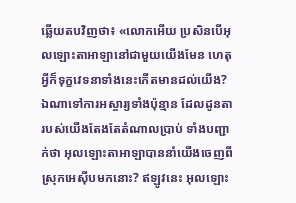ឆ្លើយតបវិញថា៖ «លោកអើយ ប្រសិនបើអុលឡោះតាអាឡានៅជាមួយយើងមែន ហេតុអ្វីក៏ទុក្ខវេទនាទាំងនេះកើតមានដល់យើង? ឯណាទៅការអស្ចារ្យទាំងប៉ុន្មាន ដែលដូនតារបស់យើងតែងតែតំណាលប្រាប់ ទាំងបញ្ជាក់ថា អុលឡោះតាអាឡាបាននាំយើងចេញពីស្រុកអេស៊ីបមកនោះ? ឥឡូវនេះ អុលឡោះ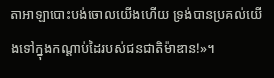តាអាឡាបោះបង់ចោលយើងហើយ ទ្រង់បានប្រគល់យើងទៅក្នុងកណ្តាប់ដៃរបស់ជនជាតិម៉ាឌាន!»។